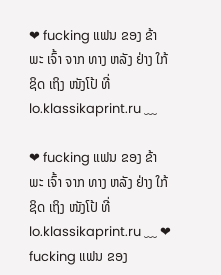❤ fucking ແຟນ ຂອງ ຂ້າ ພະ ເຈົ້າ ຈາກ ທາງ ຫລັງ ຢ່າງ ໃກ້ ຊິດ ເຖິງ ໜັງໂປ້ ທີ່ lo.klassikaprint.ru ﹏

❤ fucking ແຟນ ຂອງ ຂ້າ ພະ ເຈົ້າ ຈາກ ທາງ ຫລັງ ຢ່າງ ໃກ້ ຊິດ ເຖິງ ໜັງໂປ້ ທີ່ lo.klassikaprint.ru ﹏ ❤ fucking ແຟນ ຂອງ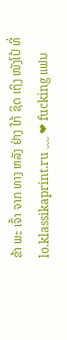ຂ້າ ພະ ເຈົ້າ ຈາກ ທາງ ຫລັງ ຢ່າງ ໃກ້ ຊິດ ເຖິງ ໜັງໂປ້ ທີ່ lo.klassikaprint.ru ﹏ ❤ fucking ແຟນ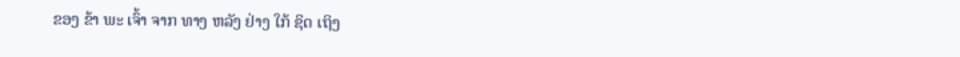ຂອງ ຂ້າ ພະ ເຈົ້າ ຈາກ ທາງ ຫລັງ ຢ່າງ ໃກ້ ຊິດ ເຖິງ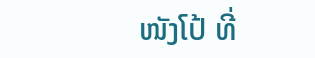ໜັງໂປ້ ທີ່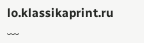lo.klassikaprint.ru ﹏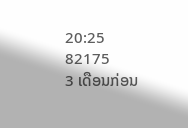20:25
82175
3 ເດືອນກ່ອນ